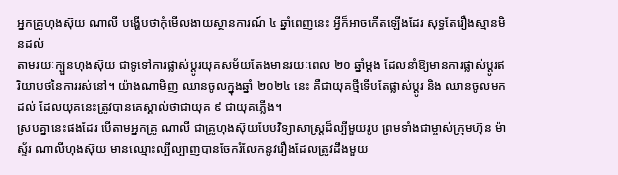អ្នកគ្រូហុងស៊ុយ ណាលី បង្ហើបថាកុំមើលងាយស្ថានការណ៍ ៤ ឆ្នាំពេញនេះ អ្វីក៏អាចកើតឡើងដែរ សុទ្ធតែរឿងស្មានមិនដល់
តាមរយៈក្បួនហុងស៊ុយ ជាទូទៅការផ្លាស់ប្ដូរយុគសម័យតែងមានរយៈពេល ២០ ឆ្នាំម្ដង ដែលនាំឱ្យមានការផ្លាស់ប្ដូរឥរិយាបថនៃការរស់នៅ។ យ៉ាងណាមិញ ឈានចូលក្នុងឆ្នាំ ២០២៤ នេះ គឺជាយុគថ្មីទើបតែផ្លាស់ប្ដូរ និង ឈានចូលមកដល់ ដែលយុគនេះត្រូវបានគេស្គាល់ថាជាយុគ ៩ ជាយុគភ្លើង។
ស្របគ្នានេះផងដែរ បើតាមអ្នកគ្រូ ណាលី ជាគ្រូហុងស៊ុយបែបវិទ្យាសាស្ត្រដ៏ល្បីមួយរូប ព្រមទាំងជាម្ចាស់ក្រុមហ៊ុន ម៉ាស្ទ័រ ណាលីហុងស៊ុយ មានឈ្មោះល្បីល្បាញបានចែករំលែកនូវរឿងដែលត្រូវដឹងមួយ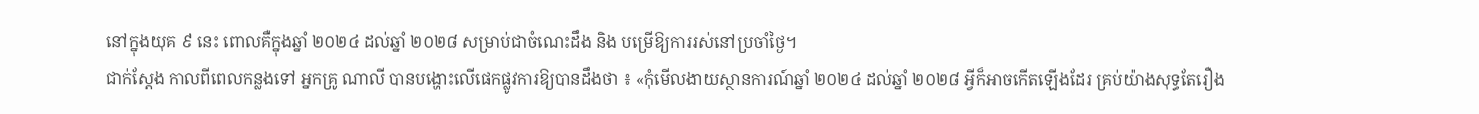នៅក្នុងយុគ ៩ នេះ ពោលគឺក្នុងឆ្នាំ ២០២៤ ដល់ឆ្នាំ ២០២៨ សម្រាប់ជាចំណេះដឹង និង បម្រើឱ្យការរស់នៅប្រចាំថ្ងៃ។
ជាក់ស្ដែង កាលពីពេលកន្លងទៅ អ្នកគ្រូ ណាលី បានបង្ហោះលើផេកផ្លូវការឱ្យបានដឹងថា ៖ «កុំមើលងាយស្ថានការណ៍ឆ្នាំ ២០២៤ ដល់ឆ្នាំ ២០២៨ អ្វីក៏អាចកើតឡើងដែរ គ្រប់យ៉ាងសុទ្ធតែរឿង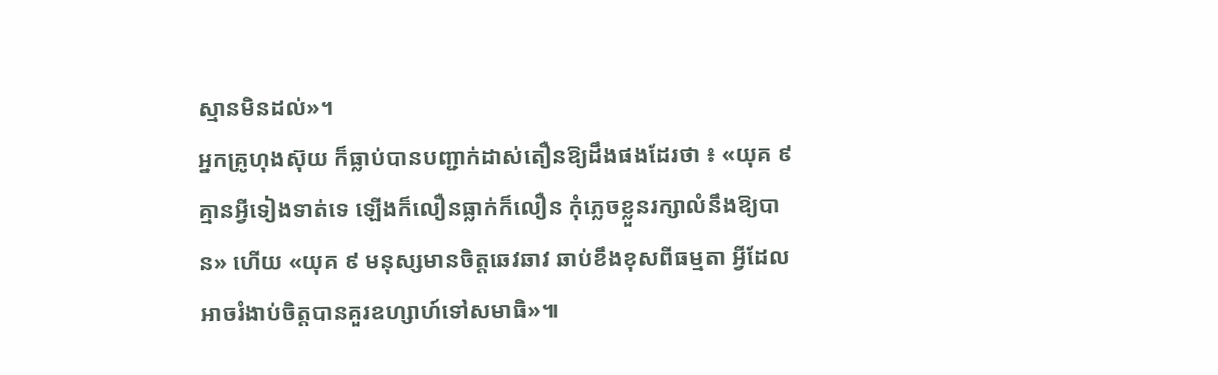ស្មានមិនដល់»។
អ្នកគ្រូហុងស៊ុយ ក៏ធ្លាប់បានបញ្ជាក់ដាស់តឿនឱ្យដឹងផងដែរថា ៖ «យុគ ៩ គ្មានអ្វីទៀងទាត់ទេ ឡើងក៏លឿនធ្លាក់ក៏លឿន កុំភ្លេចខ្លួនរក្សាលំនឹងឱ្យបាន» ហើយ «យុគ ៩ មនុស្សមានចិត្តឆេវឆាវ ឆាប់ខឹងខុសពីធម្មតា អ្វីដែលអាចរំងាប់ចិត្តបានគួរឧហ្សាហ៍ទៅសមាធិ»៕